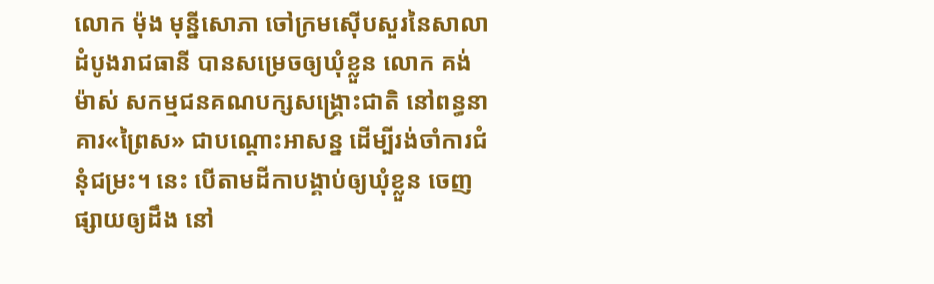លោក ម៉ុង មុន្នីសោភា ចៅក្រមស៊ើបសួរនៃសាលាដំបូងរាជធានី បានសម្រេចឲ្យឃុំខ្លួន លោក គង់ ម៉ាស់ សកម្មជនគណបក្សសង្គ្រោះជាតិ នៅពន្ធនាគារ«ព្រៃស» ជាបណ្ដោះអាសន្ន ដើម្បីរង់ចាំការជំនុំជម្រះ។ នេះ បើតាមដីកាបង្គាប់ឲ្យឃុំខ្លួន ចេញផ្សាយឲ្យដឹង នៅ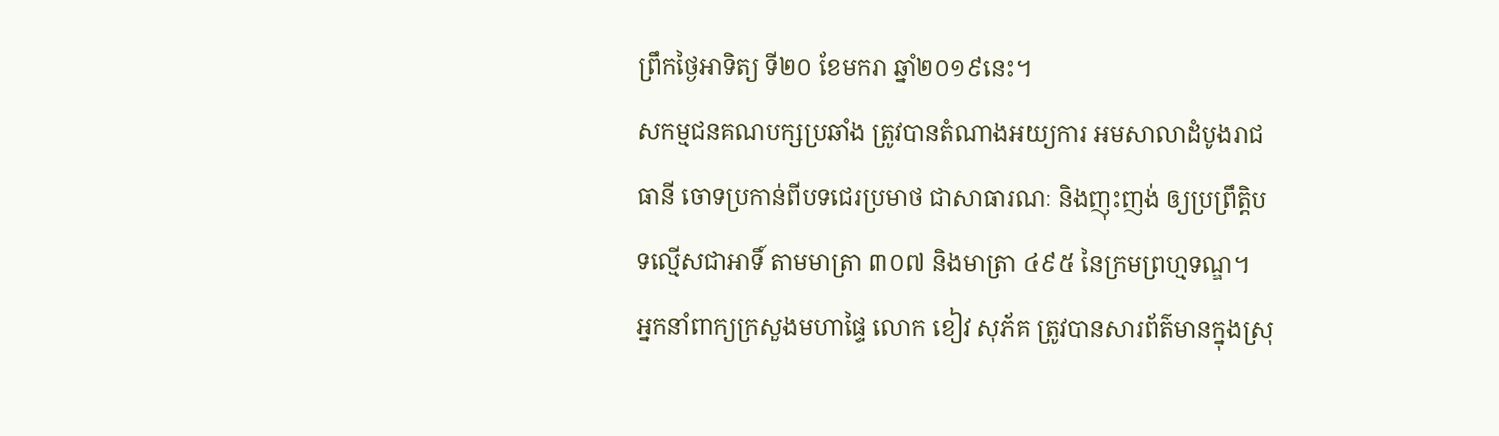ព្រឹកថ្ងៃអាទិត្យ ទី២០ ខែមករា ឆ្នាំ២០១៩នេះ។
សកម្មជនគណបក្សប្រឆាំង ត្រូវបានតំណាងអយ្យការ អមសាលាដំបូងរាជធានី ចោទប្រកាន់ពីបទជេរប្រមាថ ជាសាធារណៈ និងញុះញង់ ឲ្យប្រព្រឹត្តិបទល្មើសជាអាទិ៍ តាមមាត្រា ៣០៧ និងមាត្រា ៤៩៥ នៃក្រមព្រហ្មទណ្ឌ។
អ្នកនាំពាក្យក្រសួងមហាផ្ទៃ លោក ខៀវ សុភ័គ ត្រូវបានសារព័ត៌មានក្នុងស្រុ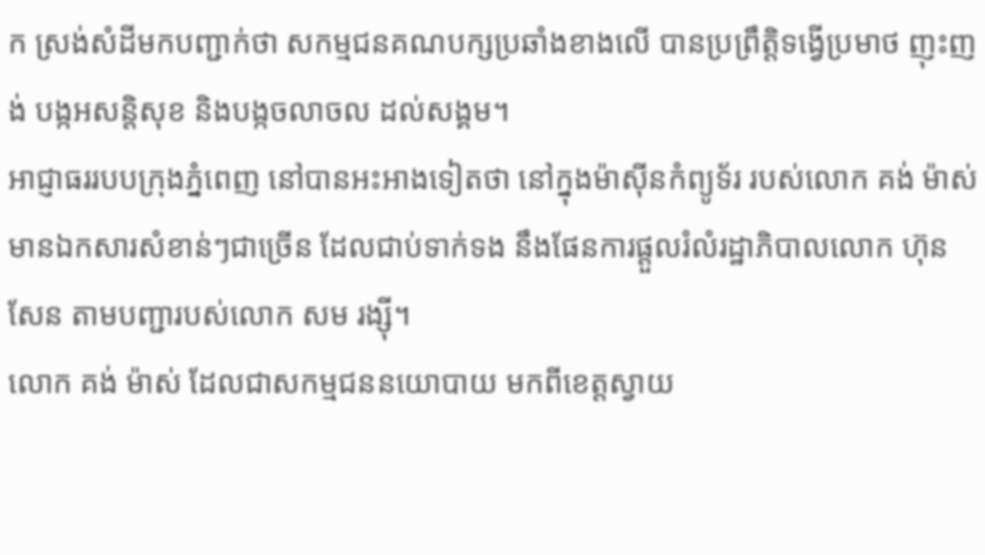ក ស្រង់សំដីមកបញ្ជាក់ថា សកម្មជនគណបក្សប្រឆាំងខាងលើ បានប្រព្រឹត្តិទង្វើប្រមាថ ញុះញង់ បង្កអសន្ដិសុខ និងបង្កចលាចល ដល់សង្គម។
អាជ្ញាធររបបក្រុងភ្នំពេញ នៅបានអះអាងទៀតថា នៅក្នុងម៉ាស៊ីនកំព្យូទ័រ របស់លោក គង់ ម៉ាស់ មានឯកសារសំខាន់ៗជាច្រើន ដែលជាប់ទាក់ទង នឹងផែនការផ្ដួលរំលំរដ្ឋាភិបាលលោក ហ៊ុន សែន តាមបញ្ជារបស់លោក សម រង្ស៊ី។
លោក គង់ ម៉ាស់ ដែលជាសកម្មជននយោបាយ មកពីខេត្តស្វាយ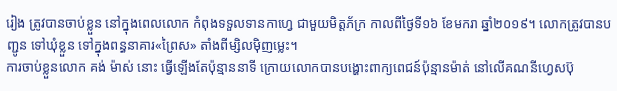រៀង ត្រូវបានចាប់ខ្លួន នៅក្នុងពេលលោក កំពុងទទួលទានកាហ្វេ ជាមួយមិត្តភ័ក្រ កាលពីថ្ងៃទី១៦ ខែមករា ឆ្នាំ២០១៩។ លោកត្រូវបានបញ្ជូន ទៅឃុំខ្លួន ទៅក្នុងពន្ធនាគារ«ព្រៃស» តាំងពីម្សិលម៉ិញម្លេះ។
ការចាប់ខ្លួនលោក គង់ ម៉ាស់ នោះ ធ្វើឡើងតែប៉ុន្មាននាទី ក្រោយលោកបានបង្ហោះពាក្យពេជន៍ប៉ុន្មានម៉ាត់ នៅលើគណនីហ្វេសប៊ុ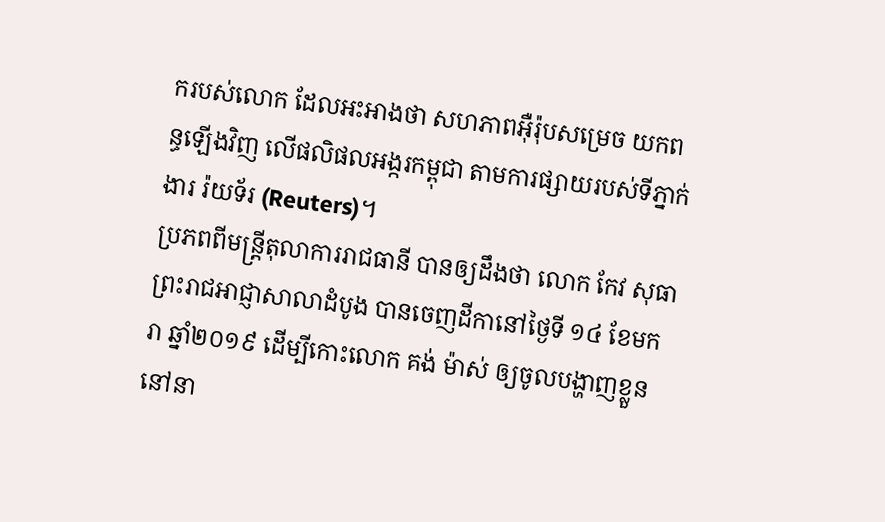ករបស់លោក ដែលអះអាងថា សហភាពអ៊ឺរ៉ុបសម្រេច យកពន្ធឡើងវិញ លើផលិផលអង្ករកម្ពុជា តាមការផ្សាយរបស់ទីភ្នាក់ងារ រ៉យទ័រ (Reuters)។
ប្រភពពីមន្ត្រីតុលាការរាជធានី បានឲ្យដឹងថា លោក កែវ សុធា ព្រះរាជអាជ្ញាសាលាដំបូង បានចេញដីកានៅថ្ងៃទី ១៤ ខែមករា ឆ្នាំ២០១៩ ដើម្បីកោះលោក គង់ ម៉ាស់ ឲ្យចូលបង្ហាញខ្លួន នៅនា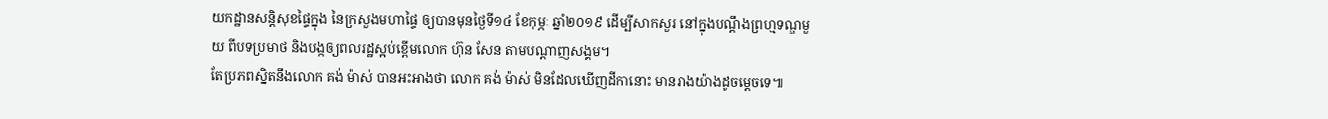យកដ្ឋានសន្តិសុខផ្ទៃក្នុង នៃក្រសួងមហាផ្ទៃ ឲ្យបានមុនថ្ងៃទី១៤ ខែកុម្ភៈ ឆ្នាំ២០១៩ ដើម្បីសាកសួរ នៅក្នុងបណ្ដឹងព្រហ្មទណ្ឌមួយ ពីបទប្រមាថ និងបង្កឲ្យពលរដ្ឋស្អប់ខ្ពើមលោក ហ៊ុន សែន តាមបណ្ដាញសង្គម។
តែប្រភពស្និតនឹងលោក គង់ ម៉ាស់ បានអះអាងថា លោក គង់ ម៉ាស់ មិនដែលឃើញដីកានោះ មានរាងយ៉ាងដូចម្ដេចទេ៕